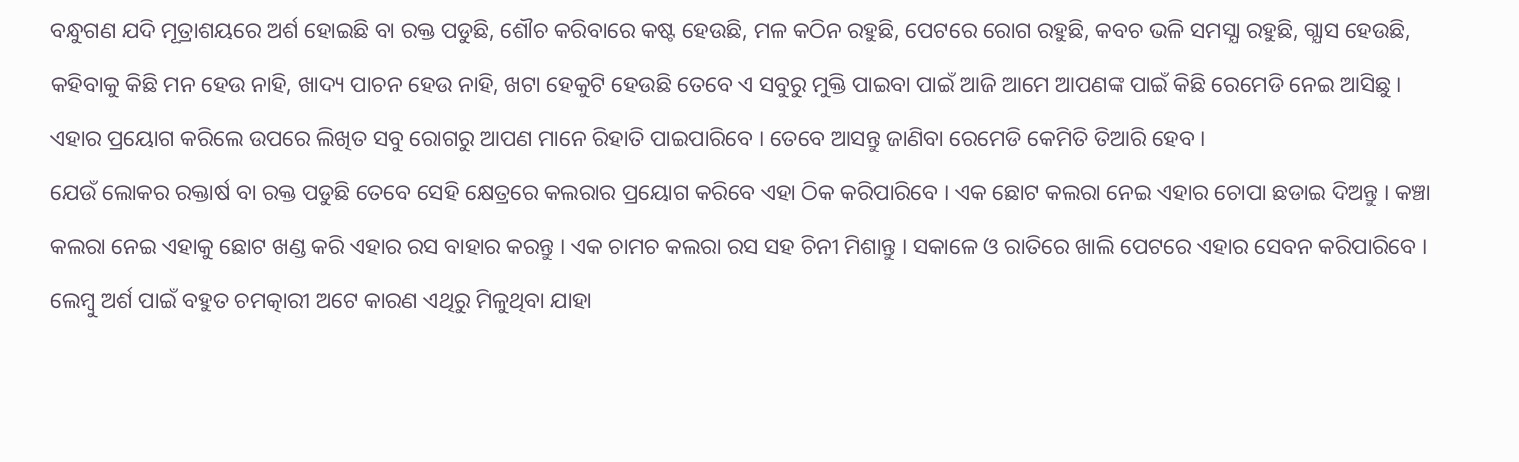ବନ୍ଧୁଗଣ ଯଦି ମୂତ୍ରାଶୟରେ ଅର୍ଶ ହୋଇଛି ବା ରକ୍ତ ପଡୁଛି, ଶୌଚ କରିବାରେ କଷ୍ଟ ହେଉଛି, ମଳ କଠିନ ରହୁଛି, ପେଟରେ ରୋଗ ରହୁଛି, କବଚ ଭଳି ସମସ୍ଯା ରହୁଛି, ଗ୍ଯାସ ହେଉଛି, କହିବାକୁ କିଛି ମନ ହେଉ ନାହି, ଖାଦ୍ୟ ପାଚନ ହେଉ ନାହି, ଖଟା ହେକୁଟି ହେଉଛି ତେବେ ଏ ସବୁରୁ ମୁକ୍ତି ପାଇବା ପାଇଁ ଆଜି ଆମେ ଆପଣଙ୍କ ପାଇଁ କିଛି ରେମେଡି ନେଇ ଆସିଛୁ । ଏହାର ପ୍ରୟୋଗ କରିଲେ ଉପରେ ଲିଖିତ ସବୁ ରୋଗରୁ ଆପଣ ମାନେ ରିହାତି ପାଇପାରିବେ । ତେବେ ଆସନ୍ତୁ ଜାଣିବା ରେମେଡି କେମିତି ତିଆରି ହେବ ।
ଯେଉଁ ଲୋକର ରକ୍ତାର୍ଷ ବା ରକ୍ତ ପଡୁଛି ତେବେ ସେହି କ୍ଷେତ୍ରରେ କଲରାର ପ୍ରୟୋଗ କରିବେ ଏହା ଠିକ କରିପାରିବେ । ଏକ ଛୋଟ କଲରା ନେଇ ଏହାର ଚୋପା ଛଡାଇ ଦିଅନ୍ତୁ । କଞ୍ଚା କଲରା ନେଇ ଏହାକୁ ଛୋଟ ଖଣ୍ଡ କରି ଏହାର ରସ ବାହାର କରନ୍ତୁ । ଏକ ଚାମଚ କଲରା ରସ ସହ ଚିନୀ ମିଶାନ୍ତୁ । ସକାଳେ ଓ ରାତିରେ ଖାଲି ପେଟରେ ଏହାର ସେବନ କରିପାରିବେ ।
ଲେମ୍ବୁ ଅର୍ଶ ପାଇଁ ବହୁତ ଚମତ୍କାରୀ ଅଟେ କାରଣ ଏଥିରୁ ମିଳୁଥିବା ଯାହା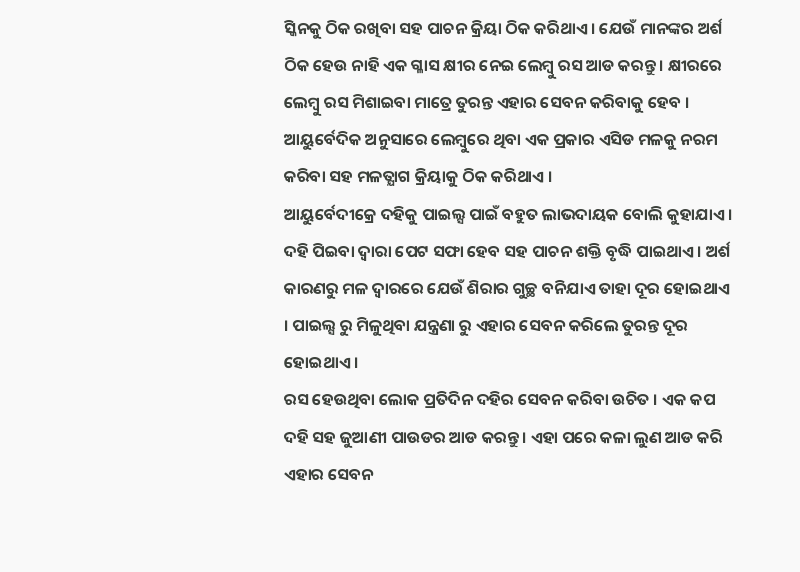ସ୍କିନକୁ ଠିକ ରଖିବା ସହ ପାଚନ କ୍ରିୟା ଠିକ କରିଥାଏ । ଯେଉଁ ମାନଙ୍କର ଅର୍ଶ ଠିକ ହେଉ ନାହି ଏକ ଗ୍ଳାସ କ୍ଷୀର ନେଇ ଲେମ୍ବୁ ରସ ଆଡ କରନ୍ତୁ । କ୍ଷୀରରେ ଲେମ୍ବୁ ରସ ମିଶାଇବା ମାତ୍ରେ ତୁରନ୍ତ ଏହାର ସେବନ କରିବାକୁ ହେବ । ଆୟୁର୍ବେଦିକ ଅନୁସାରେ ଲେମ୍ବୁରେ ଥିବା ଏକ ପ୍ରକାର ଏସିଡ ମଳକୁ ନରମ କରିବା ସହ ମଳତ୍ଯାଗ କ୍ରିୟାକୁ ଠିକ କରିଥାଏ ।
ଆୟୁର୍ବେଦୀକ୍ରେ ଦହିକୁ ପାଇଲ୍ସ ପାଇଁ ବହୁତ ଲାଭଦାୟକ ବୋଲି କୁହାଯାଏ । ଦହି ପିଇବା ଦ୍ଵାରା ପେଟ ସଫା ହେବ ସହ ପାଚନ ଶକ୍ତି ବୃଦ୍ଧି ପାଇଥାଏ । ଅର୍ଶ କାରଣରୁ ମଳ ଦ୍ଵାରରେ ଯେଉଁ ଶିରାର ଗୁଚ୍ଛ ବନିଯାଏ ତାହା ଦୂର ହୋଇଥାଏ । ପାଇଲ୍ସ ରୁ ମିଳୁଥିବା ଯନ୍ତ୍ରଣା ରୁ ଏହାର ସେବନ କରିଲେ ତୁରନ୍ତ ଦୂର ହୋଇଥାଏ ।
ରସ ହେଉଥିବା ଲୋକ ପ୍ରତିଦିନ ଦହିର ସେବନ କରିବା ଉଚିତ । ଏକ କପ ଦହି ସହ ଜୁଆଣୀ ପାଉଡର ଆଡ କରନ୍ତୁ । ଏହା ପରେ କଳା ଲୁଣ ଆଡ କରି ଏହାର ସେବନ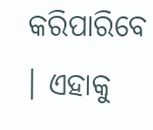କରିପାରିବେ । ଏହାକୁ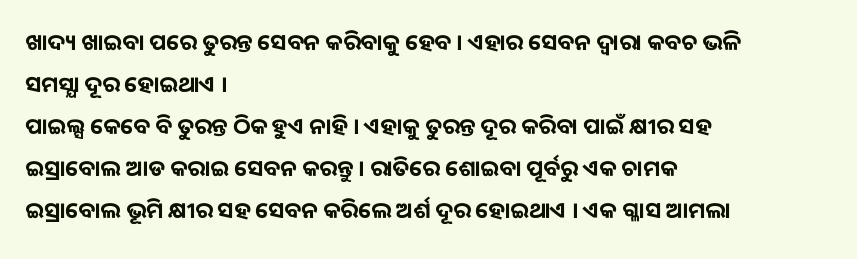ଖାଦ୍ୟ ଖାଇବା ପରେ ତୁରନ୍ତ ସେବନ କରିବାକୁ ହେବ । ଏହାର ସେବନ ଦ୍ଵାରା କବଚ ଭଳି ସମସ୍ଯା ଦୂର ହୋଇଥାଏ ।
ପାଇଲ୍ସ କେବେ ବି ତୁରନ୍ତ ଠିକ ହୁଏ ନାହି । ଏହାକୁ ତୁରନ୍ତ ଦୂର କରିବା ପାଇଁ କ୍ଷୀର ସହ ଇସ୍ରାବୋଲ ଆଡ କରାଇ ସେବନ କରନ୍ତୁ । ରାତିରେ ଶୋଇବା ପୂର୍ବରୁ ଏକ ଚାମକ ଇସ୍ରାବୋଲ ଭୂମି କ୍ଷୀର ସହ ସେବନ କରିଲେ ଅର୍ଶ ଦୂର ହୋଇଥାଏ । ଏକ ଗ୍ଳାସ ଆମଲା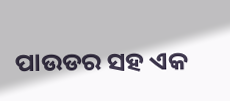ପାଉଡର ସହ ଏକ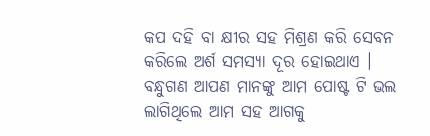କପ ଦହି ବା କ୍ଷୀର ସହ ମିଶ୍ରଣ କରି ସେବନ କରିଲେ ଅର୍ଶ ସମସ୍ଯା ଦୂର ହୋଇଥାଏ । ବନ୍ଧୁଗଣ ଆପଣ ମାନଙ୍କୁ ଆମ ପୋଷ୍ଟ ଟି ଭଲ ଲାଗିଥିଲେ ଆମ ସହ ଆଗକୁ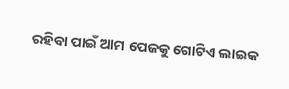ରହିବା ପାଇଁ ଆମ ପେଜକୁ ଗୋଟିଏ ଲାଇକ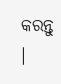କରନ୍ତୁ ।